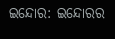ଇନ୍ଦୋର: ଇନ୍ଦୋରର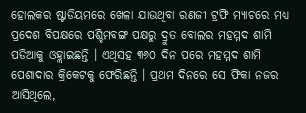ହୋଲକର ଷ୍ଟାଡିୟମରେ ଖେଳା ଯାଉଥିବା ରଣଜୀ ଟ୍ରଫି ମ୍ୟାଚରେ ମଧ୍ୟ ପ୍ରଦେଶ ବିପକ୍ଷରେ ପଶ୍ଚିମବଙ୍ଗ ପକ୍ଷରୁ ଦ୍ରୁତ ବୋଲର ମହମ୍ମଦ ଶାମି ପଡିଆକୁ ଓହ୍ଲାଇଛନ୍ତି । ଏଥିସହ ୩୬୦ ଦିନ ପରେ ମହମ୍ମଦ ଶାମି ପେଶାଦାର କ୍ରିକେଟକୁ ଫେରିଛନ୍ତି । ପ୍ରଥମ ଦିନରେ ସେ ଫିକା ନଜର ଆସିଥିଲେ,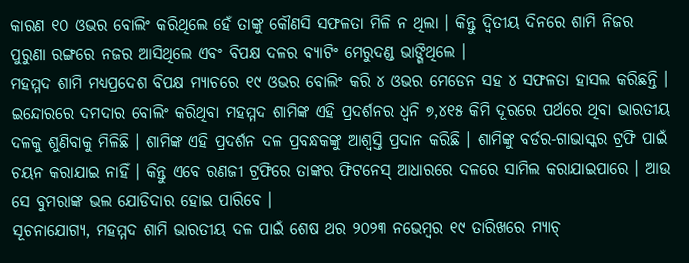କାରଣ ୧୦ ଓଭର ବୋଲିଂ କରିଥିଲେ ହେଁ ତାଙ୍କୁ କୌଣସି ସଫଳତା ମିଳି ନ ଥିଲା । କିନ୍ତୁ ଦ୍ୱିତୀୟ ଦିନରେ ଶାମି ନିଜର ପୁରୁଣା ରଙ୍ଗରେ ନଜର ଆସିଥିଲେ ଏବଂ ବିପକ୍ଷ ଦଳର ବ୍ୟାଟିଂ ମେରୁଦଣ୍ଡ ଭାଙ୍ଗିଥିଲେ ।
ମହମ୍ମଦ ଶାମି ମଧ୍ୟପ୍ରଦେଶ ବିପକ୍ଷ ମ୍ୟାଚରେ ୧୯ ଓଭର ବୋଲିଂ କରି ୪ ଓଭର ମେଡେନ ସହ ୪ ସଫଳତା ହାସଲ କରିଛନ୍ତି । ଇନ୍ଦୋରରେ ଦମଦାର ବୋଲିଂ କରିଥିବା ମହମ୍ମଦ ଶାମିଙ୍କ ଏହି ପ୍ରଦର୍ଶନର ଧ୍ୱନି ୭,୪୧୫ କିମି ଦୂରରେ ପର୍ଥରେ ଥିବା ଭାରତୀୟ ଦଳକୁ ଶୁଣିବାକୁ ମିଳିଛି । ଶାମିଙ୍କ ଏହି ପ୍ରଦର୍ଶନ ଦଳ ପ୍ରବନ୍ଧକଙ୍କୁ ଆଶ୍ୱସ୍ତି ପ୍ରଦାନ କରିଛି । ଶାମିଙ୍କୁ ବର୍ଡର-ଗାଭାସ୍କର ଟ୍ରଫି ପାଇଁ ଚୟନ କରାଯାଇ ନାହିଁ । କିନ୍ତୁ ଏବେ ରଣଜୀ ଟ୍ରଫିରେ ତାଙ୍କର ଫିଟନେସ୍ ଆଧାରରେ ଦଳରେ ସାମିଲ କରାଯାଇପାରେ । ଆଉ ସେ ବୁମରାଙ୍କ ଭଲ ଯୋଡିଦାର ହୋଇ ପାରିବେ ।
ସୂଚନାଯୋଗ୍ୟ, ମହମ୍ମଦ ଶାମି ଭାରତୀୟ ଦଳ ପାଇଁ ଶେଷ ଥର ୨୦୨୩ ନଭେମ୍ବର ୧୯ ତାରିଖରେ ମ୍ୟାଚ୍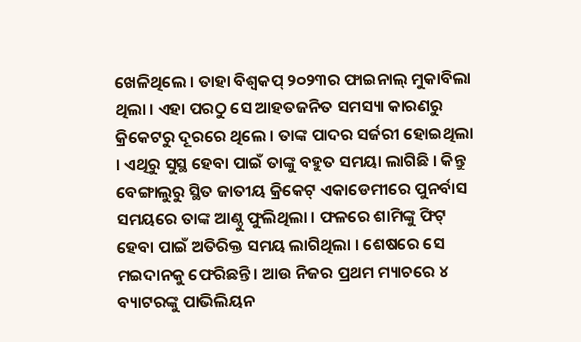ଖେଳିଥିଲେ । ତାହା ବିଶ୍ୱକପ୍ ୨୦୨୩ର ଫାଇନାଲ୍ ମୁକାବିଲା ଥିଲା । ଏହା ପରଠୁ ସେ ଆହତଜନିତ ସମସ୍ୟା କାରଣରୁ କ୍ରିକେଟରୁ ଦୂରରେ ଥିଲେ । ତାଙ୍କ ପାଦର ସର୍ଜରୀ ହୋଇଥିଲା । ଏଥିରୁ ସୁସ୍ଥ ହେବା ପାଇଁ ତାଙ୍କୁ ବହୁତ ସମୟା ଲାଗିଛି । କିନ୍ତୁ ବେଙ୍ଗାଲୁରୁ ସ୍ଥିତ ଜାତୀୟ କ୍ରିକେଟ୍ ଏକାଡେମୀରେ ପୁନର୍ବାସ ସମୟରେ ତାଙ୍କ ଆଣ୍ଠୁ ଫୁଲିଥିଲା । ଫଳରେ ଶାମିଙ୍କୁ ଫିଟ୍ ହେବା ପାଇଁ ଅତିରିକ୍ତ ସମୟ ଲାଗିଥିଲା । ଶେଷରେ ସେ ମଇଦାନକୁ ଫେରିଛନ୍ତି । ଆଉ ନିଜର ପ୍ରଥମ ମ୍ୟାଚରେ ୪ ବ୍ୟାଟରଙ୍କୁ ପାଭିଲିୟନ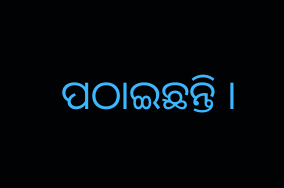ପଠାଇଛନ୍ତି ।